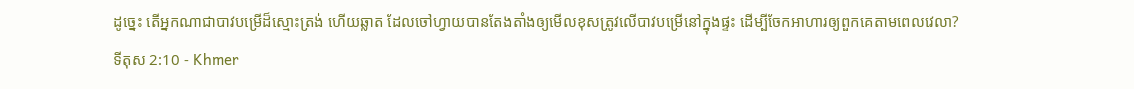ដូច្នេះ តើអ្នកណាជាបាវបម្រើដ៏ស្មោះត្រង់ ហើយឆ្លាត ដែលចៅហ្វាយបានតែងតាំងឲ្យមើលខុសត្រូវលើបាវបម្រើនៅក្នុងផ្ទះ ដើម្បីចែកអាហារឲ្យពួកគេតាមពេលវេលា?
ទីតុស 2:10 - Khmer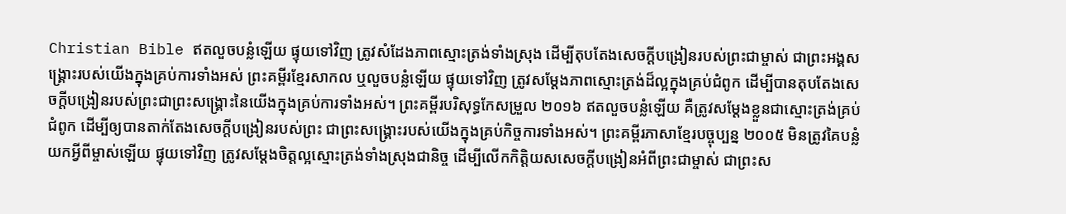Christian Bible ឥតលួចបន្លំឡើយ ផ្ទុយទៅវិញ ត្រូវសំដែងភាពស្មោះត្រង់ទាំងស្រុង ដើម្បីតុបតែងសេចក្ដីបង្រៀនរបស់ព្រះជាម្ចាស់ ជាព្រះអង្គសង្គ្រោះរបស់យើងក្នុងគ្រប់ការទាំងអស់ ព្រះគម្ពីរខ្មែរសាកល ឬលួចបន្លំឡើយ ផ្ទុយទៅវិញ ត្រូវសម្ដែងភាពស្មោះត្រង់ដ៏ល្អក្នុងគ្រប់ជំពូក ដើម្បីបានតុបតែងសេចក្ដីបង្រៀនរបស់ព្រះជាព្រះសង្គ្រោះនៃយើងក្នុងគ្រប់ការទាំងអស់។ ព្រះគម្ពីរបរិសុទ្ធកែសម្រួល ២០១៦ ឥតលួចបន្លំឡើយ គឺត្រូវសម្តែងខ្លួនជាស្មោះត្រង់គ្រប់ជំពូក ដើម្បីឲ្យបានតាក់តែងសេចក្ដីបង្រៀនរបស់ព្រះ ជាព្រះសង្គ្រោះរបស់យើងក្នុងគ្រប់កិច្ចការទាំងអស់។ ព្រះគម្ពីរភាសាខ្មែរបច្ចុប្បន្ន ២០០៥ មិនត្រូវគៃបន្លំយកអ្វីពីម្ចាស់ឡើយ ផ្ទុយទៅវិញ ត្រូវសម្តែងចិត្តល្អស្មោះត្រង់ទាំងស្រុងជានិច្ច ដើម្បីលើកកិត្តិយសសេចក្ដីបង្រៀនអំពីព្រះជាម្ចាស់ ជាព្រះស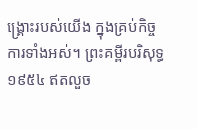ង្គ្រោះរបស់យើង ក្នុងគ្រប់កិច្ចការទាំងអស់។ ព្រះគម្ពីរបរិសុទ្ធ ១៩៥៤ ឥតលួច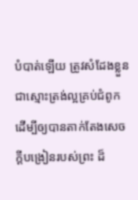បំបាត់ឡើយ ត្រូវសំដែងខ្លួនជាស្មោះត្រង់ល្អគ្រប់ជំពូក ដើម្បីឲ្យបានតាក់តែងសេចក្ដីបង្រៀនរបស់ព្រះ ដ៏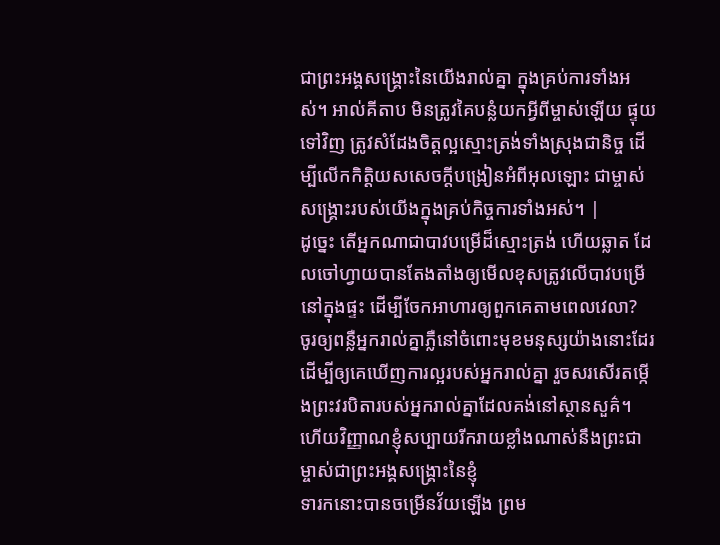ជាព្រះអង្គសង្គ្រោះនៃយើងរាល់គ្នា ក្នុងគ្រប់ការទាំងអស់។ អាល់គីតាប មិនត្រូវគៃបន្លំយកអ្វីពីម្ចាស់ឡើយ ផ្ទុយទៅវិញ ត្រូវសំដែងចិត្ដល្អស្មោះត្រង់ទាំងស្រុងជានិច្ច ដើម្បីលើកកិត្ដិយសសេចក្ដីបង្រៀនអំពីអុលឡោះ ជាម្ចាស់សង្គ្រោះរបស់យើងក្នុងគ្រប់កិច្ចការទាំងអស់។ |
ដូច្នេះ តើអ្នកណាជាបាវបម្រើដ៏ស្មោះត្រង់ ហើយឆ្លាត ដែលចៅហ្វាយបានតែងតាំងឲ្យមើលខុសត្រូវលើបាវបម្រើនៅក្នុងផ្ទះ ដើម្បីចែកអាហារឲ្យពួកគេតាមពេលវេលា?
ចូរឲ្យពន្លឺអ្នករាល់គ្នាភ្លឺនៅចំពោះមុខមនុស្សយ៉ាងនោះដែរ ដើម្បីឲ្យគេឃើញការល្អរបស់អ្នករាល់គ្នា រួចសរសើរតម្កើងព្រះវរបិតារបស់អ្នករាល់គ្នាដែលគង់នៅស្ថានសួគ៌។
ហើយវិញ្ញាណខ្ញុំសប្បាយរីករាយខ្លាំងណាស់នឹងព្រះជាម្ចាស់ជាព្រះអង្គសង្គ្រោះនៃខ្ញុំ
ទារកនោះបានចម្រើនវ័យឡើង ព្រម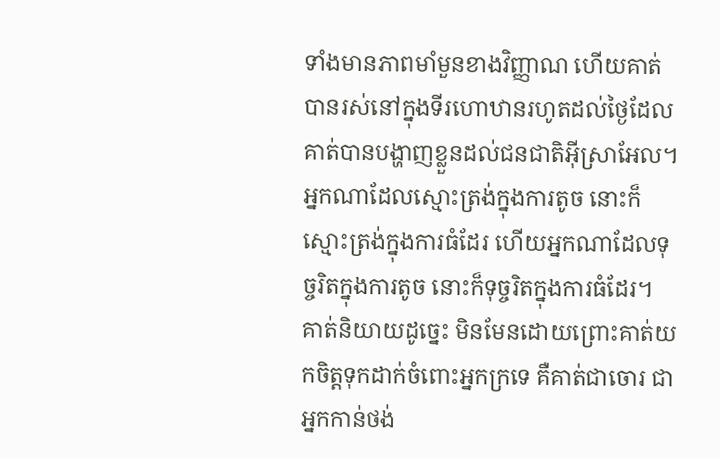ទាំងមានភាពមាំមួនខាងវិញ្ញាណ ហើយគាត់បានរស់នៅក្នុងទីរហោឋានរហូតដល់ថ្ងៃដែលគាត់បានបង្ហាញខ្លួនដល់ជនជាតិអ៊ីស្រាអែល។
អ្នកណាដែលស្មោះត្រង់ក្នុងការតូច នោះក៏ស្មោះត្រង់ក្នុងការធំដែរ ហើយអ្នកណាដែលទុច្ចរិតក្នុងការតូច នោះក៏ទុច្ចរិតក្នុងការធំដែរ។
គាត់និយាយដូច្នេះ មិនមែនដោយព្រោះគាត់យកចិត្តទុកដាក់ចំពោះអ្នកក្រទេ គឺគាត់ជាចោរ ជាអ្នកកាន់ថង់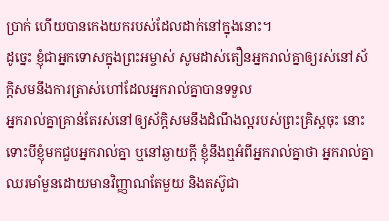ប្រាក់ ហើយបានកេងយករបស់ដែលដាក់នៅក្នុងនោះ។
ដូច្នេះ ខ្ញុំជាអ្នកទោសក្នុងព្រះអម្ចាស់ សូមដាស់តឿនអ្នករាល់គ្នាឲ្យរស់នៅស័ក្តិសមនឹងការត្រាស់ហៅដែលអ្នករាល់គ្នាបានទទួល
អ្នករាល់គ្នាគ្រាន់តែរស់នៅឲ្យស័ក្ដិសមនឹងដំណឹងល្អរបស់ព្រះគ្រិស្ដចុះ នោះទោះបីខ្ញុំមកជួបអ្នករាល់គ្នា ឬនៅឆ្ងាយក្ដី ខ្ញុំនឹងឮអំពីអ្នករាល់គ្នាថា អ្នករាល់គ្នាឈរមាំមួនដោយមានវិញ្ញាណតែមួយ និងតស៊ូជា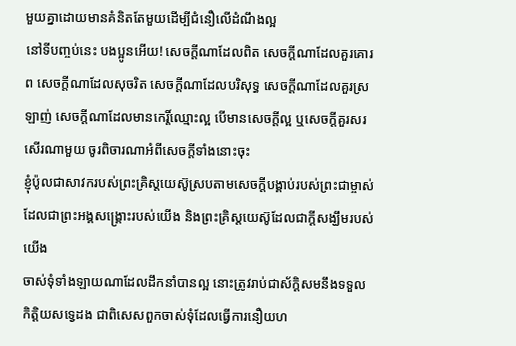មួយគ្នាដោយមានគំនិតតែមួយដើម្បីជំនឿលើដំណឹងល្អ
នៅទីបញ្ចប់នេះ បងប្អូនអើយ! សេចក្ដីណាដែលពិត សេចក្ដីណាដែលគួរគោរព សេចក្ដីណាដែលសុចរិត សេចក្ដីណាដែលបរិសុទ្ធ សេចក្ដីណាដែលគួរស្រឡាញ់ សេចក្ដីណាដែលមានកេរ្តិ៍ឈ្មោះល្អ បើមានសេចក្ដីល្អ ឬសេចក្ដីគួរសរសើរណាមួយ ចូរពិចារណាអំពីសេចក្ដីទាំងនោះចុះ
ខ្ញុំប៉ូលជាសាវករបស់ព្រះគ្រិស្ដយេស៊ូស្របតាមសេចក្ដីបង្គាប់របស់ព្រះជាម្ចាស់ដែលជាព្រះអង្គសង្គ្រោះរបស់យើង និងព្រះគ្រិស្ដយេស៊ូដែលជាក្ដីសង្ឃឹមរបស់យើង
ចាស់ទុំទាំងឡាយណាដែលដឹកនាំបានល្អ នោះត្រូវរាប់ជាស័ក្ដិសមនឹងទទួលកិត្ដិយសទ្វេដង ជាពិសេសពួកចាស់ទុំដែលធ្វើការនឿយហ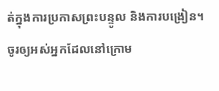ត់ក្នុងការប្រកាសព្រះបន្ទូល និងការបង្រៀន។
ចូរឲ្យអស់អ្នកដែលនៅក្រោម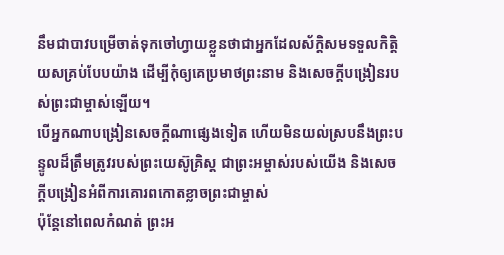នឹមជាបាវបម្រើចាត់ទុកចៅហ្វាយខ្លួនថាជាអ្នកដែលស័ក្ដិសមទទួលកិត្ដិយសគ្រប់បែបយ៉ាង ដើម្បីកុំឲ្យគេប្រមាថព្រះនាម និងសេចក្ដីបង្រៀនរបស់ព្រះជាម្ចាស់ឡើយ។
បើអ្នកណាបង្រៀនសេចក្ដីណាផ្សេងទៀត ហើយមិនយល់ស្របនឹងព្រះបន្ទូលដ៏ត្រឹមត្រូវរបស់ព្រះយេស៊ូគ្រិស្ដ ជាព្រះអម្ចាស់របស់យើង និងសេចក្ដីបង្រៀនអំពីការគោរពកោតខ្លាចព្រះជាម្ចាស់
ប៉ុន្ដែនៅពេលកំណត់ ព្រះអ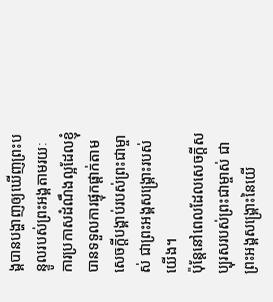ង្គបានបង្ហាញឲ្យឃើញព្រះបន្ទូលរបស់ព្រះអង្គតាមរយៈការប្រកាសដំណឹងល្អដែលខ្ញុំបានទទួលការផ្ទុកផ្ដាក់តាមសេចក្ដីបង្គាប់របស់ព្រះជាម្ចាស់ ជាព្រះអង្គសង្គ្រោះរបស់យើង។
ប៉ុន្ដែនៅពេលដែលសេចក្ដីសប្បុរសរបស់ព្រះជាម្ចាស់ ជាព្រះអង្គសង្គ្រោះនៃយើ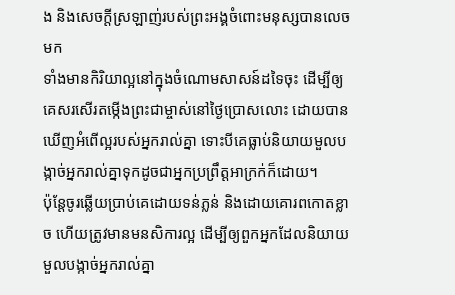ង និងសេចក្ដីស្រឡាញ់របស់ព្រះអង្គចំពោះមនុស្សបានលេចមក
ទាំងមានកិរិយាល្អនៅក្នុងចំណោមសាសន៍ដទៃចុះ ដើម្បីឲ្យគេសរសើរតម្កើងព្រះជាម្ចាស់នៅថ្ងៃប្រោសលោះ ដោយបានឃើញអំពើល្អរបស់អ្នករាល់គ្នា ទោះបីគេធ្លាប់និយាយមួលបង្កាច់អ្នករាល់គ្នាទុកដូចជាអ្នកប្រព្រឹត្ដអាក្រក់ក៏ដោយ។
ប៉ុន្ដែចូរឆ្លើយប្រាប់គេដោយទន់ភ្លន់ និងដោយគោរពកោតខ្លាច ហើយត្រូវមានមនសិការល្អ ដើម្បីឲ្យពួកអ្នកដែលនិយាយមួលបង្កាច់អ្នករាល់គ្នា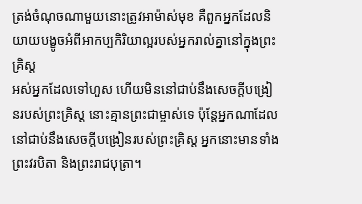ត្រង់ចំណុចណាមួយនោះត្រូវអាម៉ាស់មុខ គឺពួកអ្នកដែលនិយាយបង្ខូចអំពីអាកប្បកិរិយាល្អរបស់អ្នករាល់គ្នានៅក្នុងព្រះគ្រិស្ដ
អស់អ្នកដែលទៅហួស ហើយមិននៅជាប់នឹងសេចក្ដីបង្រៀនរបស់ព្រះគ្រិស្ដ នោះគ្មានព្រះជាម្ចាស់ទេ ប៉ុន្ដែអ្នកណាដែលនៅជាប់នឹងសេចក្ដីបង្រៀនរបស់ព្រះគ្រិស្ដ អ្នកនោះមានទាំងព្រះវរបិតា និងព្រះរាជបុត្រា។